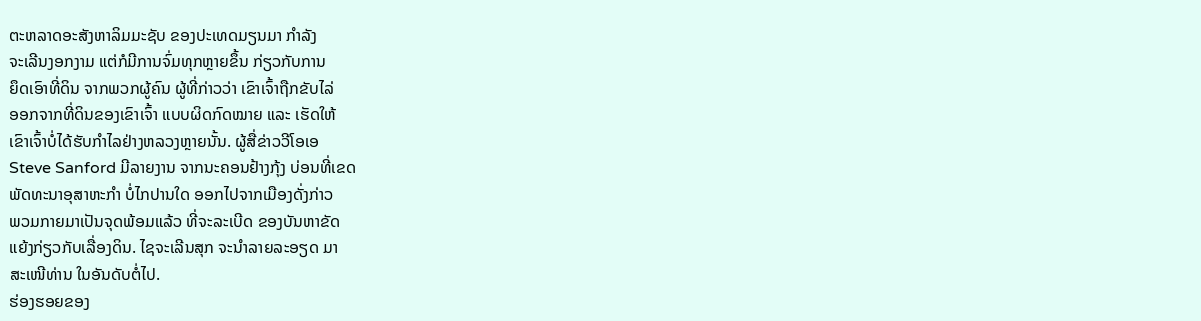ຕະຫລາດອະສັງຫາລິມມະຊັບ ຂອງປະເທດມຽນມາ ກຳລັງ
ຈະເລີນງອກງາມ ແຕ່ກໍມີການຈົ່ມທຸກຫຼາຍຂຶ້ນ ກ່ຽວກັບການ
ຍຶດເອົາທີ່ດິນ ຈາກພວກຜູ້ຄົນ ຜູ້ທີ່ກ່າວວ່າ ເຂົາເຈົ້າຖືກຂັບໄລ່
ອອກຈາກທີ່ດິນຂອງເຂົາເຈົ້າ ແບບຜິດກົດໝາຍ ແລະ ເຮັດໃຫ້
ເຂົາເຈົ້າບໍ່ໄດ້ຮັບກຳໄລຢ່າງຫລວງຫຼາຍນັ້ນ. ຜູ້ສື່ຂ່າວວີໂອເອ
Steve Sanford ມີລາຍງານ ຈາກນະຄອນຢ້າງກຸ້ງ ບ່ອນທີ່ເຂດ
ພັດທະນາອຸສາຫະກຳ ບໍ່ໄກປານໃດ ອອກໄປຈາກເມືອງດັ່ງກ່າວ
ພວມກາຍມາເປັນຈຸດພ້ອມແລ້ວ ທີ່ຈະລະເບີດ ຂອງບັນຫາຂັດ
ແຍ້ງກ່ຽວກັບເລື່ອງດິນ. ໄຊຈະເລີນສຸກ ຈະນຳລາຍລະອຽດ ມາ
ສະເໜີທ່ານ ໃນອັນດັບຕໍ່ໄປ.
ຮ່ອງຮອຍຂອງ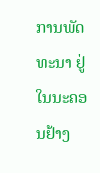ການພັດທະນາ ຢູ່ໃນນະຄອນຢ້າງ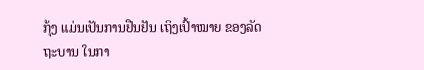ກຸ້ງ ແມ່ນເປັນການຢືນຢັນ ເຖິງເປົ້າໝາຍ ຂອງລັດຖະບານ ໃນກາ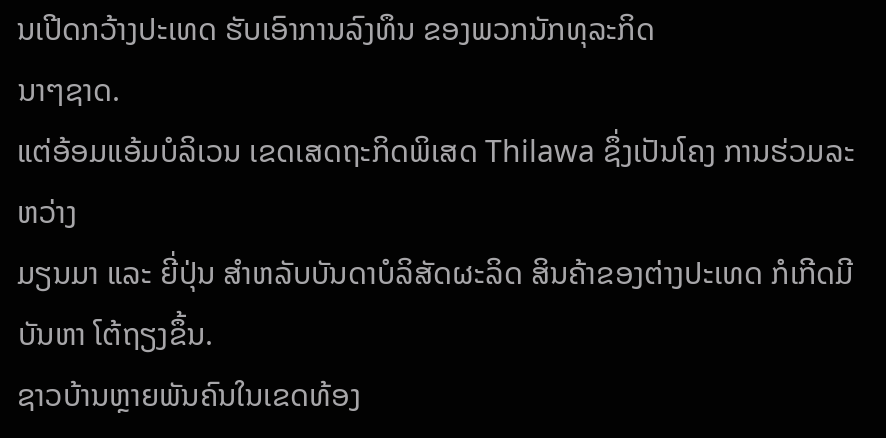ນເປີດກວ້າງປະເທດ ຮັບເອົາການລົງທຶນ ຂອງພວກນັກທຸລະກິດ
ນາໆຊາດ.
ແຕ່ອ້ອມແອ້ມບໍລິເວນ ເຂດເສດຖະກິດພິເສດ Thilawa ຊຶ່ງເປັນໂຄງ ການຮ່ວມລະຫວ່າງ
ມຽນມາ ແລະ ຍີ່ປຸ່ນ ສຳຫລັບບັນດາບໍລິສັດຜະລິດ ສິນຄ້າຂອງຕ່າງປະເທດ ກໍເກີດມີບັນຫາ ໂຕ້ຖຽງຂຶ້ນ.
ຊາວບ້ານຫຼາຍພັນຄົນໃນເຂດທ້ອງ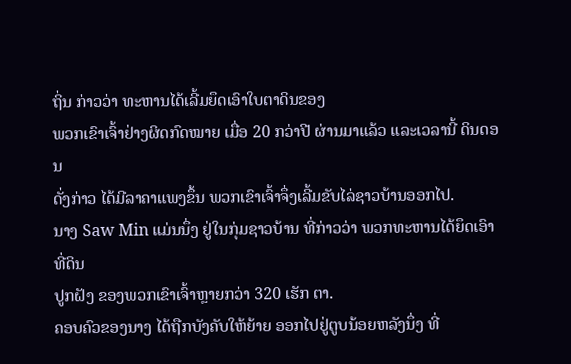ຖິ່ນ ກ່າວວ່າ ທະຫານໄດ້ເລີ້ມຍຶດເອົາໃບຕາດິນຂອງ
ພວກເຂົາເຈົ້າຢ່າງຜິດກົດໝາຍ ເມື່ອ 20 ກວ່າປີ ຜ່ານມາແລ້ວ ແລະເວລານີ້ ດິນດອນ
ດັ່ງກ່າວ ໄດ້ມີລາຄາແພງຂຶ້ນ ພວກເຂົາເຈົ້າຈຶ່ງເລີ້ມຂັບໄລ່ຊາວບ້ານອອກໄປ.
ນາງ Saw Min ແມ່ນນຶ່ງ ຢູ່ໃນກຸ່ມຊາວບ້ານ ທີ່ກ່າວວ່າ ພວກທະຫານໄດ້ຍຶດເອົາທີ່ດິນ
ປູກຝັງ ຂອງພວກເຂົາເຈົ້າຫຼາຍກວ່າ 320 ເຮັກ ຕາ.
ຄອບຄົວຂອງນາງ ໄດ້ຖືກບັງຄັບໃຫ້ຍ້າຍ ອອກໄປຢູ່ຕູບນ້ອຍຫລັງນຶ່ງ ທີ່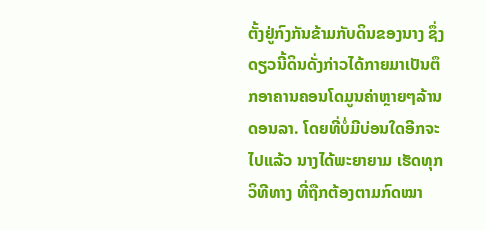ຕັ້ງຢູ່ກົງກັນຂ້າມກັບດິນຂອງນາງ ຊຶ່ງດຽວນີ້ດິນດັ່ງກ່າວໄດ້ກາຍມາເປັນຕຶກອາຄານຄອນໂດມູນຄ່າຫຼາຍໆລ້ານດອນລາ. ໂດຍທີ່ບໍ່ມີບ່ອນໃດອີກຈະໄປແລ້ວ ນາງໄດ້ພະຍາຍາມ ເຮັດທຸກວິທີທາງ ທີ່ຖືກຕ້ອງຕາມກົດໝາ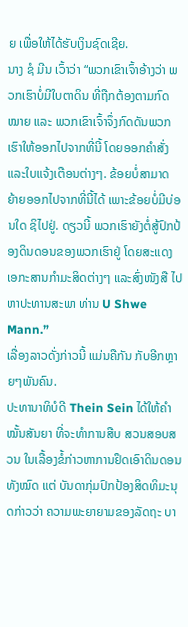ຍ ເພື່ອໃຫ້ໄດ້ຮັບເງິນຊົດເຊີຍ.
ນາງ ຊໍ ມີນ ເວົ້າວ່າ “ພວກເຂົາເຈົ້າອ້າງວ່າ ພວກເຮົາບໍ່ມີໃບຕາດິນ ທີ່ຖືກຕ້ອງຕາມກົດໝາຍ ແລະ ພວກເຂົາເຈົ້າຈຶ່ງກົດດັນພວກເຮົາໃຫ້ອອກໄປຈາກທີ່ນີ້ ໂດຍອອກຄຳສັ່ງ ແລະໃບແຈ້ງເຕືອນຕ່າງໆ. ຂ້ອຍບໍ່ສາມາດ ຍ້າຍອອກໄປຈາກທີ່ນີ້ໄດ້ ເພາະຂ້ອຍບໍ່ມີບ່ອນໃດ ຊິໄປຢູ່. ດຽວນີ້ ພວກເຮົາຍັງຕໍ່ສູ້ປົກປ້ອງດິນດອນຂອງພວກເຮົາຢູ່ ໂດຍສະແດງເອກະສານກຳມະສິດຕ່າງໆ ແລະສົ່ງໜັງສື ໄປຫາປະທານສະພາ ທ່ານ U Shwe Mann.”
ເລື່ອງລາວດັ່ງກ່າວນີ້ ແມ່ນຄືກັນ ກັບອີກຫຼາຍໆພັນຄົນ.
ປະທານາທິບໍດີ Thein Sein ໄດ້ໃຫ້ຄຳໝັ້ນສັນຍາ ທີ່ຈະທຳການສືບ ສວນສອບສວນ ໃນເລື້ອງຂໍ້ກ່າວຫາການຢຶດເອົາດິນດອນທັງໝົດ ແຕ່ ບັນດາກຸ່ມປົກປ້ອງສິດທິມະນຸດກ່າວວ່າ ຄວາມພະຍາຍາມຂອງລັດຖະ ບາ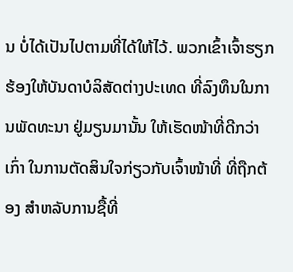ນ ບໍ່ໄດ້ເປັນໄປຕາມທີ່ໄດ້ໃຫ້ໄວ້. ພວກເຂົ້າເຈົ້າຮຽກຮ້ອງໃຫ້ບັນດາບໍລິສັດຕ່າງປະເທດ ທີ່ລົງທຶນໃນການພັດທະນາ ຢູ່ມຽນມານັ້ນ ໃຫ້ເຮັດໜ້າທີ່ດີກວ່າເກົ່າ ໃນການຕັດສິນໃຈກ່ຽວກັບເຈົ້າໜ້າທີ່ ທີ່ຖືກຕ້ອງ ສຳຫລັບການຊື້ທີ່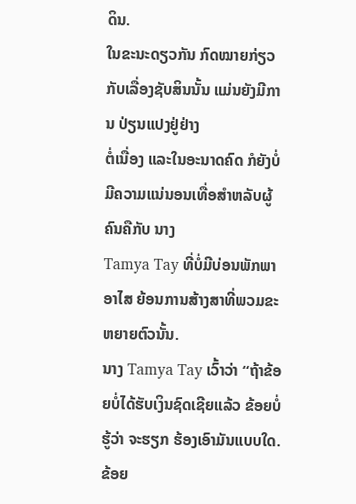ດິນ.
ໃນຂະນະດຽວກັນ ກົດໝາຍກ່ຽວກັບເລື່ອງຊັບສິນນັ້ນ ແມ່ນຍັງມີການ ປ່ຽນແປງຢູ່ຢ່າງ
ຕໍ່ເນື່ອງ ແລະໃນອະນາດຄົດ ກໍຍັງບໍ່ມີຄວາມແນ່ນອນເທື່ອສຳຫລັບຜູ້ຄົນຄືກັບ ນາງ
Tamya Tay ທີ່ບໍ່ມີບ່ອນພັກພາອາໄສ ຍ້ອນການສ້າງສາທີ່ພວມຂະຫຍາຍຕົວນັ້ນ.
ນາງ Tamya Tay ເວົ້າວ່າ “ຖ້າຂ້ອຍບໍ່ໄດ້ຮັບເງິນຊົດເຊີຍແລ້ວ ຂ້ອຍບໍ່ຮູ້ວ່າ ຈະຮຽກ ຮ້ອງເອົາມັນແບບໃດ. ຂ້ອຍ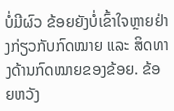ບໍ່ມີຜົວ ຂ້ອຍຍັງບໍ່ເຂົ້າໃຈຫຼາຍຢ່າງກ່ຽວກັບກົດໝາຍ ແລະ ສິດທາງດ້ານກົດໝາຍຂອງຂ້ອຍ. ຂ້ອຍຫວັງ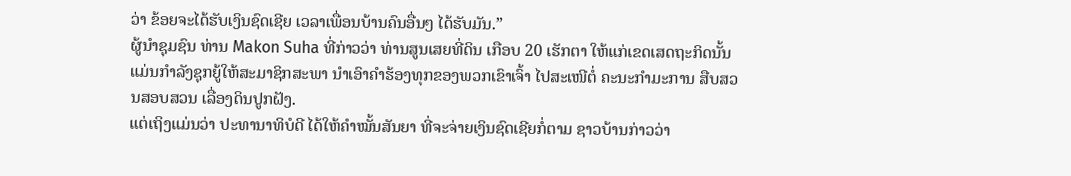ວ່າ ຂ້ອຍຈະໄດ້ຮັບເງິນຊົດເຊີຍ ເວລາເພື່ອນບ້ານຄົນອື່ນໆ ໄດ້ຮັບມັນ.”
ຜູ້ນຳຊຸມຊົນ ທ່ານ Makon Suha ທີ່ກ່າວວ່າ ທ່ານສູນເສຍທີ່ດິນ ເກືອບ 20 ເຮັກຕາ ໃຫ້ແກ່ເຂດເສດຖະກິດນັ້ນແມ່ນກຳລັງຊຸກຍູ້ໃຫ້ສະມາຊິກສະພາ ນຳເອົາຄຳຮ້ອງທຸກຂອງພວກເຂົາເຈົ້າ ໄປສະເໜີຕໍ່ ຄະນະກຳມະການ ສືບສວນສອບສວນ ເລື່ອງດິນປູກຝັງ.
ແຕ່ເຖິງແມ່ນວ່າ ປະທານາທິບໍດີ ໄດ້ໃຫ້ຄຳໝັ້ນສັນຍາ ທີ່ຈະຈ່າຍເງິນຊົດເຊີຍກໍ່ຕາມ ຊາວບ້ານກ່າວວ່າ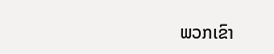ພວກເຂົາ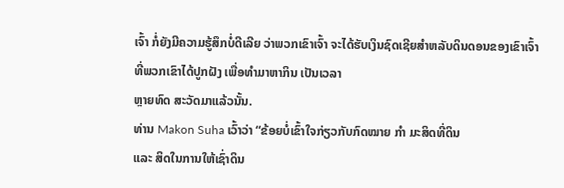ເຈົ້າ ກໍ່ຍັງມີຄວາມຮູ້ສຶກບໍ່ດີເລີຍ ວ່າພວກເຂົາເຈົ້າ ຈະໄດ້ຮັບເງິນຊົດເຊີຍສຳຫລັບດິນດອນຂອງເຂົາເຈົ້າ ທີ່ພວກເຂົາໄດ້ປູກຝັງ ເພື່ອທຳມາຫາກິນ ເປັນເວລາ
ຫຼາຍທົດ ສະວັດມາແລ້ວນັ້ນ.
ທ່ານ Makon Suha ເວົ້າວ່າ “ຂ້ອຍບໍ່ເຂົ້າໃຈກ່ຽວກັບກົດໝາຍ ກຳ ມະສິດທີ່ດິນ
ແລະ ສິດໃນການໃຫ້ເຊົ່າດິນ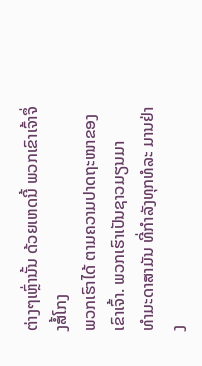ຕ່າງໆເຫຼົ່ານັ້ນ ດ້ວຍເຫດນີ້ ພວກເຂົາເຈົ້າຈຶ່ງສໍ້ໂກງ
ພວກເຮົາໄດ້ ຕາມຄວາມປາດຖະໜາຂອງເຂົາເຈົ້າ. ພວກເຮົາເປັນຊາວມຽນມາ
ທຳມະດາສາມັນ ທີ່ກຳລັງທຸກທໍລະ ມານຢ່າງ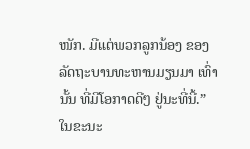ໜັກ. ມີແຕ່ພວກລູກນ້ອງ ຂອງ
ລັດຖະບານທະຫານມຽນມາ ເທົ່ານັ້ນ ທີ່ມີໂອກາດດີໆ ຢູ່ນະທີ່ນີ້.”
ໃນຂະນະ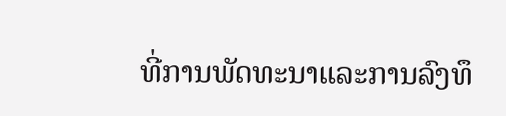ທີ່ການພັດທະນາແລະການລົງທຶ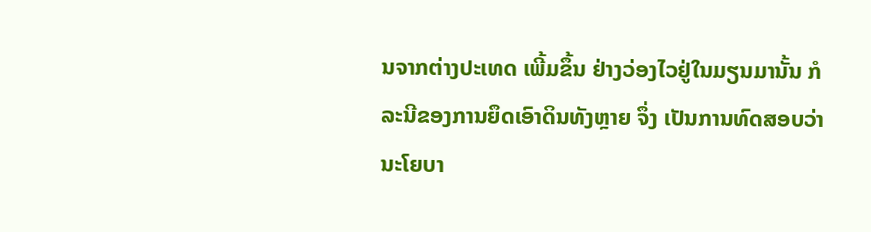ນຈາກຕ່າງປະເທດ ເພີ້ມຂຶ້ນ ຢ່າງວ່ອງໄວຢູ່ໃນມຽນມານັ້ນ ກໍລະນີຂອງການຍຶດເອົາດິນທັງຫຼາຍ ຈຶ່ງ ເປັນການທົດສອບວ່າ ນະໂຍບາ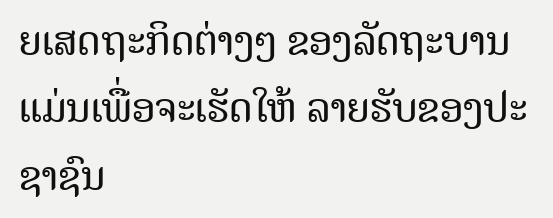ຍເສດຖະກິດຕ່າງໆ ຂອງລັດຖະບານ ແມ່ນເພື່ອຈະເຮັດໃຫ້ ລາຍຮັບຂອງປະຊາຊົນ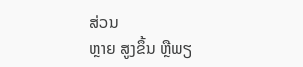ສ່ວນ
ຫຼາຍ ສູງຂຶ້ນ ຫຼືພຽ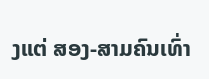ງແຕ່ ສອງ-ສາມຄົນເທົ່າ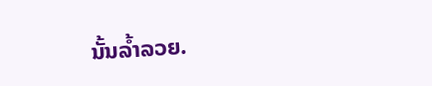ນັ້ນລ້ຳລວຍ.